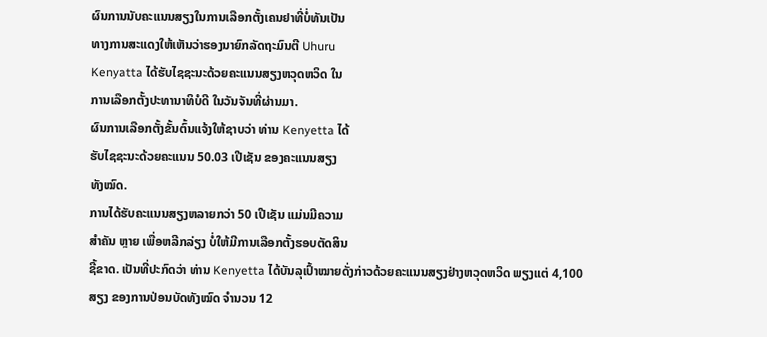ຜົນການນັບຄະແນນສຽງໃນການເລືອກຕັ້ງເຄນຢາທີ່ບໍ່ທັນເປັນ
ທາງການສະແດງໃຫ້ເຫັນວ່າຮອງນາຍົກລັດຖະມົນຕີ Uhuru
Kenyatta ໄດ້ຮັບໄຊຊະນະດ້ວຍຄະແນນສຽງຫວຸດຫວິດ ໃນ
ການເລືອກຕັ້ງປະທານາທິບໍດີ ໃນວັນຈັນທີ່ຜ່ານມາ.
ຜົນການເລືອກຕັ້ງຂັ້ນຕົ້ນແຈ້ງໃຫ້ຊາບວ່າ ທ່ານ Kenyetta ໄດ້
ຮັບໄຊຊະນະດ້ວຍຄະແນນ 50.03 ເປີເຊັນ ຂອງຄະແນນສຽງ
ທັງໝົດ.
ການໄດ້ຮັບຄະແນນສຽງຫລາຍກວ່າ 50 ເປີເຊັນ ແມ່ນມີຄວາມ
ສຳຄັນ ຫຼາຍ ເພື່ອຫລີກລ່ຽງ ບໍ່ໃຫ້ມີການເລືອກຕັ້ງຮອບຕັດສິນ
ຊີ້ຂາດ. ເປັນທີ່ປະກົດວ່າ ທ່ານ Kenyetta ໄດ້ບັນລຸເປົ້າໝາຍດັ່ງກ່າວດ້ວຍຄະແນນສຽງຢ່າງຫວຸດຫວິດ ພຽງແຕ່ 4,100 ສຽງ ຂອງການປ່ອນບັດທັງໝົດ ຈຳນວນ 12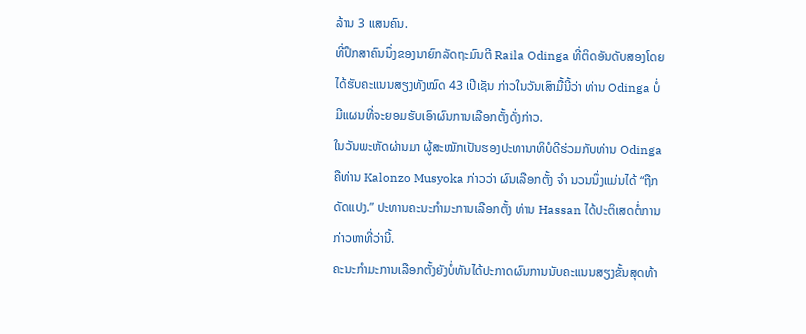ລ້ານ 3 ແສນຄົນ.
ທີ່ປຶກສາຄົນນຶ່ງຂອງນາຍົກລັດຖະມົນຕີ Raila Odinga ທີ່ຕິດອັນດັບສອງໂດຍໄດ້ຮັບຄະແນນສຽງທັງໝົດ 43 ເປີເຊັນ ກ່າວໃນວັນເສົາມື້ນີ້ວ່າ ທ່ານ Odinga ບໍ່ມີແຜນທີ່ຈະຍອມຮັບເອົາຜົນການເລືອກຕັ້ງດັ່ງກ່າວ.
ໃນວັນພະຫັດຜ່ານມາ ຜູ້ສະໝັກເປັນຮອງປະທານາທິບໍດີຮ່ວມກັບທ່ານ Odinga ຄືທ່ານ Kalonzo Musyoka ກ່າວວ່າ ຜົນເລືອກຕັ້ງ ຈຳ ນວນນຶ່ງແມ່ນໄດ້ “ຖືກດັດແປງ.” ປະທານຄະນະກໍາມະການເລືອກຕັ້ງ ທ່ານ Hassan ໄດ້ປະຕິເສດຕໍ່ການກ່າວຫາທີ່ວ່ານີ້.
ຄະນະກໍາມະການເລືອກຕັ້ງຍັງບໍ່ທັນໄດ້ປະກາດຜົນການນັບຄະແນນສຽງຂັ້ນສຸດທ້າ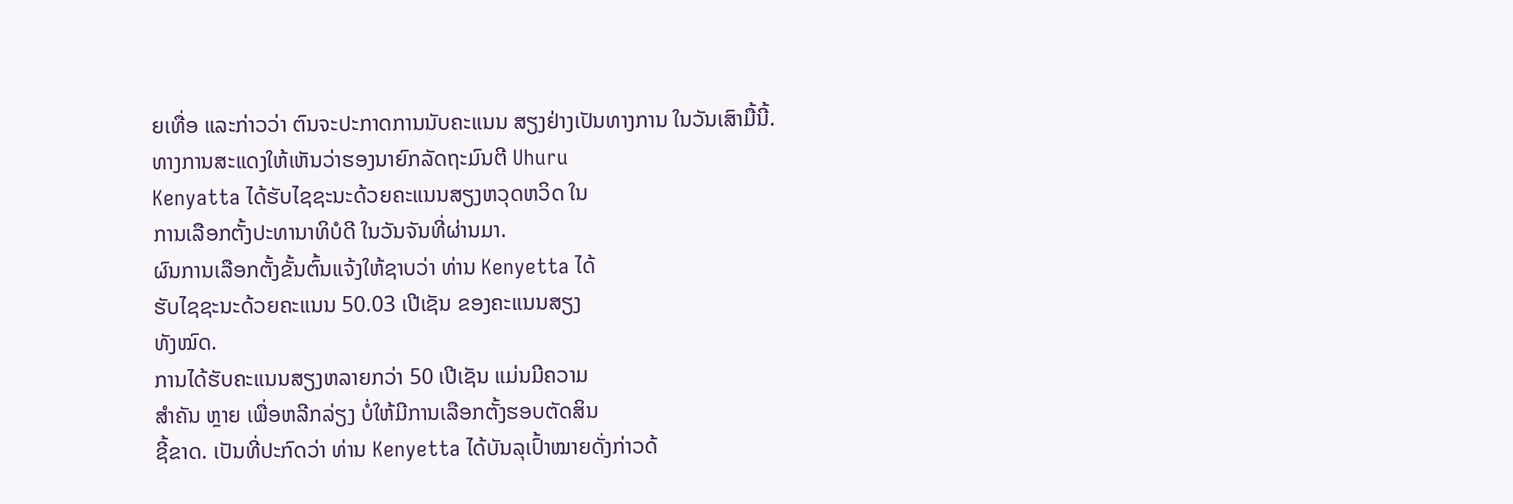ຍເທື່ອ ແລະກ່າວວ່າ ຕົນຈະປະກາດການນັບຄະແນນ ສຽງຢ່າງເປັນທາງການ ໃນວັນເສົາມື້ນີ້.
ທາງການສະແດງໃຫ້ເຫັນວ່າຮອງນາຍົກລັດຖະມົນຕີ Uhuru
Kenyatta ໄດ້ຮັບໄຊຊະນະດ້ວຍຄະແນນສຽງຫວຸດຫວິດ ໃນ
ການເລືອກຕັ້ງປະທານາທິບໍດີ ໃນວັນຈັນທີ່ຜ່ານມາ.
ຜົນການເລືອກຕັ້ງຂັ້ນຕົ້ນແຈ້ງໃຫ້ຊາບວ່າ ທ່ານ Kenyetta ໄດ້
ຮັບໄຊຊະນະດ້ວຍຄະແນນ 50.03 ເປີເຊັນ ຂອງຄະແນນສຽງ
ທັງໝົດ.
ການໄດ້ຮັບຄະແນນສຽງຫລາຍກວ່າ 50 ເປີເຊັນ ແມ່ນມີຄວາມ
ສຳຄັນ ຫຼາຍ ເພື່ອຫລີກລ່ຽງ ບໍ່ໃຫ້ມີການເລືອກຕັ້ງຮອບຕັດສິນ
ຊີ້ຂາດ. ເປັນທີ່ປະກົດວ່າ ທ່ານ Kenyetta ໄດ້ບັນລຸເປົ້າໝາຍດັ່ງກ່າວດ້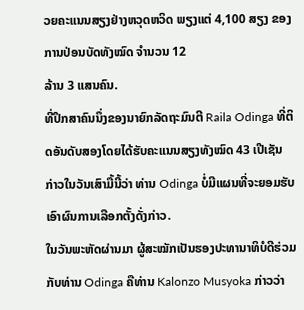ວຍຄະແນນສຽງຢ່າງຫວຸດຫວິດ ພຽງແຕ່ 4,100 ສຽງ ຂອງການປ່ອນບັດທັງໝົດ ຈຳນວນ 12
ລ້ານ 3 ແສນຄົນ.
ທີ່ປຶກສາຄົນນຶ່ງຂອງນາຍົກລັດຖະມົນຕີ Raila Odinga ທີ່ຕິດອັນດັບສອງໂດຍໄດ້ຮັບຄະແນນສຽງທັງໝົດ 43 ເປີເຊັນ ກ່າວໃນວັນເສົາມື້ນີ້ວ່າ ທ່ານ Odinga ບໍ່ມີແຜນທີ່ຈະຍອມຮັບເອົາຜົນການເລືອກຕັ້ງດັ່ງກ່າວ.
ໃນວັນພະຫັດຜ່ານມາ ຜູ້ສະໝັກເປັນຮອງປະທານາທິບໍດີຮ່ວມກັບທ່ານ Odinga ຄືທ່ານ Kalonzo Musyoka ກ່າວວ່າ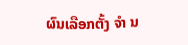ຜົນເລືອກຕັ້ງ ຈຳ ນ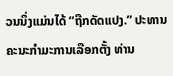ວນນຶ່ງແມ່ນໄດ້ “ຖືກດັດແປງ.” ປະທານຄະນະກໍາມະການເລືອກຕັ້ງ ທ່ານ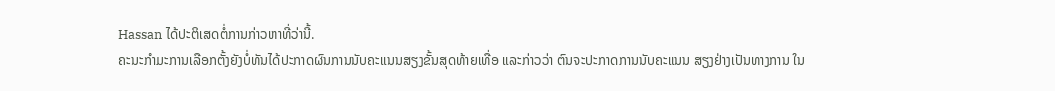Hassan ໄດ້ປະຕິເສດຕໍ່ການກ່າວຫາທີ່ວ່ານີ້.
ຄະນະກໍາມະການເລືອກຕັ້ງຍັງບໍ່ທັນໄດ້ປະກາດຜົນການນັບຄະແນນສຽງຂັ້ນສຸດທ້າຍເທື່ອ ແລະກ່າວວ່າ ຕົນຈະປະກາດການນັບຄະແນນ ສຽງຢ່າງເປັນທາງການ ໃນ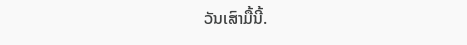ວັນເສົາມື້ນີ້.